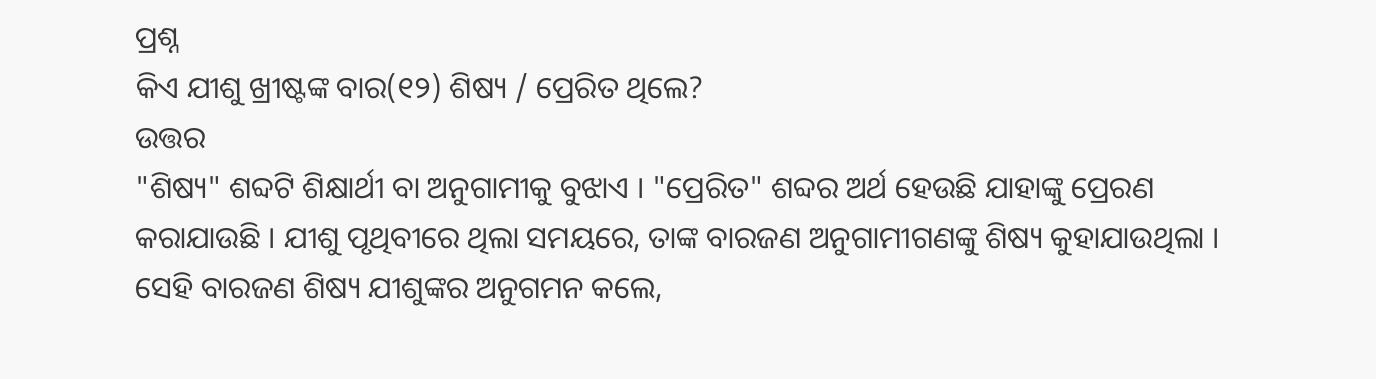ପ୍ରଶ୍ନ
କିଏ ଯୀଶୁ ଖ୍ରୀଷ୍ଟଙ୍କ ବାର(୧୨) ଶିଷ୍ୟ / ପ୍ରେରିତ ଥିଲେ?
ଉତ୍ତର
"ଶିଷ୍ୟ" ଶବ୍ଦଟି ଶିକ୍ଷାର୍ଥୀ ବା ଅନୁଗାମୀକୁ ବୁଝାଏ । "ପ୍ରେରିତ" ଶବ୍ଦର ଅର୍ଥ ହେଉଛି ଯାହାଙ୍କୁ ପ୍ରେରଣ କରାଯାଉଛି । ଯୀଶୁ ପୃଥିବୀରେ ଥିଲା ସମୟରେ, ତାଙ୍କ ବାରଜଣ ଅନୁଗାମୀଗଣଙ୍କୁ ଶିଷ୍ୟ କୁହାଯାଉଥିଲା । ସେହି ବାରଜଣ ଶିଷ୍ୟ ଯୀଶୁଙ୍କର ଅନୁଗମନ କଲେ,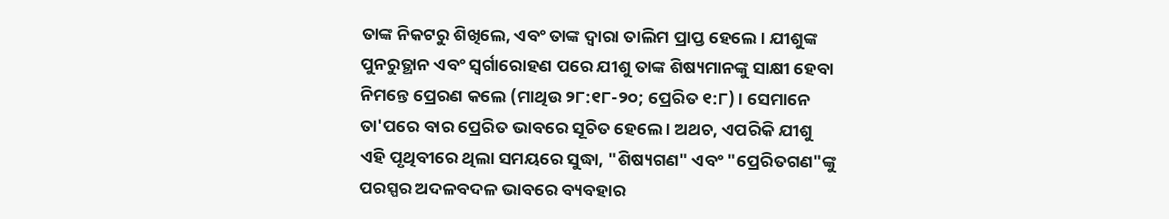ତାଙ୍କ ନିକଟରୁ ଶିଖିଲେ, ଏବଂ ତାଙ୍କ ଦ୍ବାରା ତାଲିମ ପ୍ରାପ୍ତ ହେଲେ । ଯୀଶୁଙ୍କ ପୁନରୁତ୍ଥାନ ଏବଂ ସ୍ବର୍ଗାରୋହଣ ପରେ ଯୀଶୁ ତାଙ୍କ ଶିଷ୍ୟମାନଙ୍କୁ ସାକ୍ଷୀ ହେବା ନିମନ୍ତେ ପ୍ରେରଣ କଲେ (ମାଥିଉ ୨୮:୧୮-୨୦; ପ୍ରେରିତ ୧:୮) । ସେମାନେ ତା'ପରେ ବାର ପ୍ରେରିତ ଭାବରେ ସୂଚିତ ହେଲେ । ଅଥଚ, ଏପରିକି ଯୀଶୁ ଏହି ପୃଥିବୀରେ ଥିଲା ସମୟରେ ସୁଦ୍ଧା, "ଶିଷ୍ୟଗଣ" ଏବଂ "ପ୍ରେରିତଗଣ"ଙ୍କୁ ପରସ୍ପର ଅଦଳବଦଳ ଭାବରେ ବ୍ୟବହାର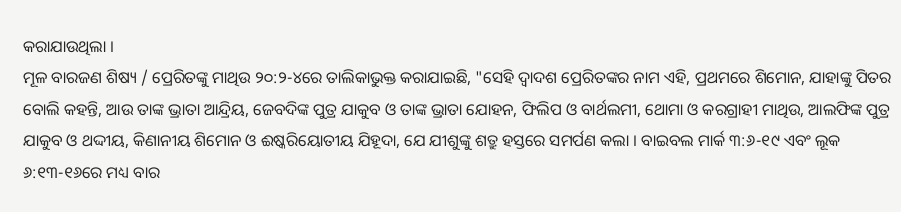କରାଯାଉଥିଲା ।
ମୂଳ ବାରଜଣ ଶିଷ୍ୟ / ପ୍ରେରିତଙ୍କୁ ମାଥିଉ ୨୦:୨-୪ରେ ତାଲିକାଭୁକ୍ତ କରାଯାଇଛି, "ସେହି ଦ୍ବାଦଶ ପ୍ରେରିତଙ୍କର ନାମ ଏହି, ପ୍ରଥମରେ ଶିମୋନ, ଯାହାଙ୍କୁ ପିତର ବୋଲି କହନ୍ତି, ଆଉ ତାଙ୍କ ଭ୍ରାତା ଆନ୍ଦ୍ରିୟ, ଜେବଦିଙ୍କ ପୁତ୍ର ଯାକୁବ ଓ ତାଙ୍କ ଭ୍ରାତା ଯୋହନ, ଫିଲିପ ଓ ବାର୍ଥଲମୀ, ଥୋମା ଓ କରଗ୍ରାହୀ ମାଥିଉ, ଆଲଫିଙ୍କ ପୁତ୍ର ଯାକୁବ ଓ ଥଦ୍ଦୀୟ, କିଣାନୀୟ ଶିମୋନ ଓ ଈଷ୍କରିୟୋତୀୟ ଯିହୂଦା, ଯେ ଯୀଶୁଙ୍କୁ ଶତ୍ରୁ ହସ୍ତରେ ସମର୍ପଣ କଲା । ବାଇବଲ ମାର୍କ ୩:୬-୧୯ ଏବଂ ଲୂକ ୬:୧୩-୧୬ରେ ମଧ୍ୟ ବାର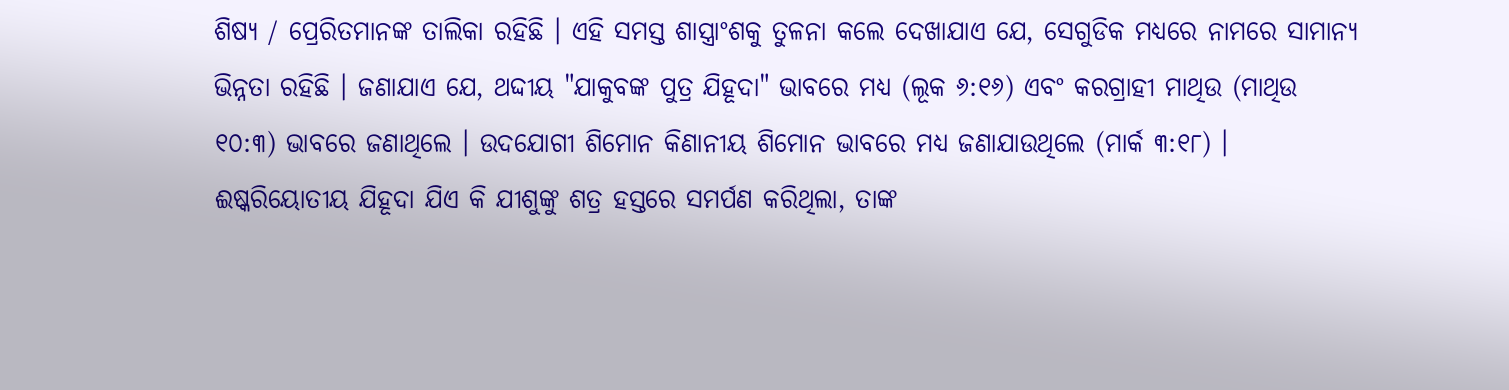ଶିଷ୍ୟ / ପ୍ରେରିତମାନଙ୍କ ତାଲିକା ରହିଛି । ଏହି ସମସ୍ତ ଶାସ୍ତ୍ରାଂଶକୁ ତୁଳନା କଲେ ଦେଖାଯାଏ ଯେ, ସେଗୁଡିକ ମଧ୍ୟରେ ନାମରେ ସାମାନ୍ୟ ଭିନ୍ନତା ରହିଛି । ଜଣାଯାଏ ଯେ, ଥଦ୍ଦୀୟ "ଯାକୁବଙ୍କ ପୁତ୍ର ଯିହୂଦା" ଭାବରେ ମଧ୍ୟ (ଲୂକ ୬:୧୬) ଏବଂ କରଗ୍ରାହୀ ମାଥିଉ (ମାଥିଉ ୧୦:୩) ଭାବରେ ଜଣାଥିଲେ । ଉଦଯୋଗୀ ଶିମୋନ କିଣାନୀୟ ଶିମୋନ ଭାବରେ ମଧ୍ୟ ଜଣାଯାଉଥିଲେ (ମାର୍କ ୩:୧୮) । ଈଷ୍କରିୟୋତୀୟ ଯିହୂଦା ଯିଏ କି ଯୀଶୁଙ୍କୁ ଶତ୍ର ହସ୍ତରେ ସମର୍ପଣ କରିଥିଲା, ତାଙ୍କ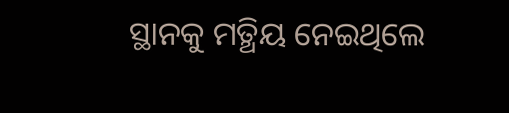ସ୍ଥାନକୁ ମତ୍ଥିୟ ନେଇଥିଲେ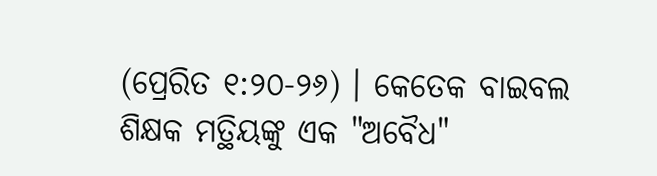(ପ୍ରେରିତ ୧:୨୦-୨୬) । କେତେକ ବାଇବଲ ଶିକ୍ଷକ ମତ୍ଥିୟଙ୍କୁ ଏକ "ଅବୈଧ"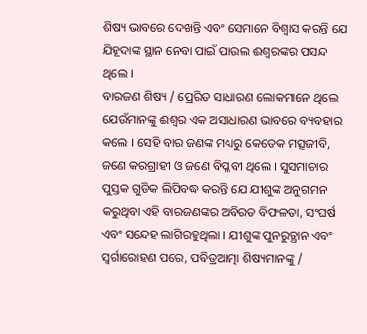ଶିଷ୍ୟ ଭାବରେ ଦେଖନ୍ତି ଏବଂ ସେମାନେ ବିଶ୍ବାସ କରନ୍ତି ଯେ ଯିହୂଦାଙ୍କ ସ୍ଥାନ ନେବା ପାଇଁ ପାଉଲ ଈଶ୍ବରଙ୍କର ପସନ୍ଦ ଥିଲେ ।
ବାରଜଣ ଶିଷ୍ୟ / ପ୍ରେରିତ ସାଧାରଣ ଲୋକମାନେ ଥିଲେ ଯେଉଁମାନଙ୍କୁ ଈଶ୍ବର ଏକ ଅସାଧାରଣ ଭାବରେ ବ୍ୟବହାର କଲେ । ସେହି ବାର ଜଣଙ୍କ ମଧ୍ୟରୁ କେତେକ ମତ୍ସଜୀବି, ଜଣେ କରଗ୍ରାହୀ ଓ ଜଣେ ବିପ୍ଳବୀ ଥିଲେ । ସୁସମାଚାର ପୁସ୍ତକ ଗୁଡିକ ଲିପିବଦ୍ଧ କରନ୍ତି ଯେ ଯୀଶୁଙ୍କ ଅନୁଗମନ କରୁଥିବା ଏହି ବାରଜଣଙ୍କର ଅବିରତ ବିଫଳତା, ସଂଘର୍ଷ ଏବଂ ସନ୍ଦେହ ଲାଗିରହୁଥିଲା । ଯୀଶୁଙ୍କ ପୁନରୁତ୍ଥାନ ଏବଂ ସ୍ବର୍ଗାରୋହଣ ପରେ, ପବିତ୍ରଆତ୍ମା ଶିଷ୍ୟମାନଙ୍କୁ /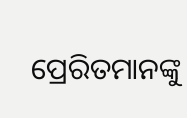ପ୍ରେରିତମାନଙ୍କୁ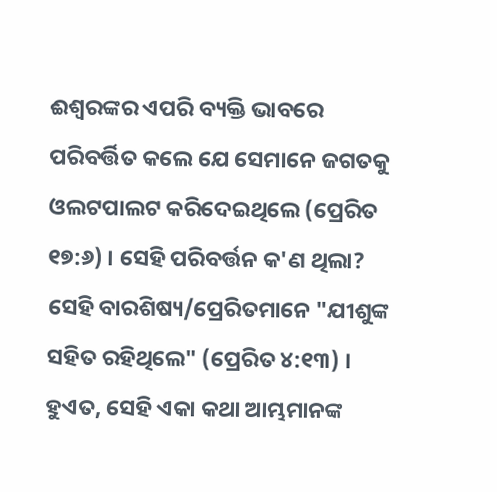ଈଶ୍ବରଙ୍କର ଏପରି ବ୍ୟକ୍ତି ଭାବରେ ପରିବର୍ତ୍ତିତ କଲେ ଯେ ସେମାନେ ଜଗତକୁ ଓଲଟପାଲଟ କରିଦେଇଥିଲେ (ପ୍ରେରିତ ୧୭:୬) । ସେହି ପରିବର୍ତ୍ତନ କ'ଣ ଥିଲା? ସେହି ବାରଶିଷ୍ୟ/ପ୍ରେରିତମାନେ "ଯୀଶୁଙ୍କ ସହିତ ରହିଥିଲେ" (ପ୍ରେରିତ ୪:୧୩) । ହୁଏତ, ସେହି ଏକା କଥା ଆମ୍ଭମାନଙ୍କ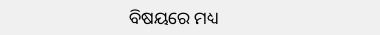ବିଷୟରେ ମଧ୍ୟ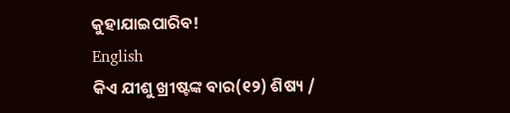କୁହାଯାଇପାରିବ!
English
କିଏ ଯୀଶୁ ଖ୍ରୀଷ୍ଟଙ୍କ ବାର(୧୨) ଶିଷ୍ୟ /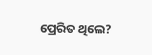ପ୍ରେରିତ ଥିଲେ?